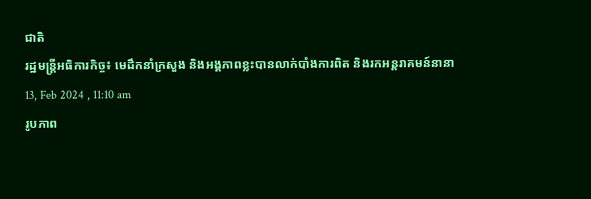ជាតិ
រដ្ឋមន្ត្រីអធិការកិច្ច៖ មេដឹកនាំក្រសួង និងអង្គភាពខ្លះបានលាក់បាំងការពិត និងរកអន្តរាគមន៍នានា
13, Feb 2024 , 11:10 am
រូបភាព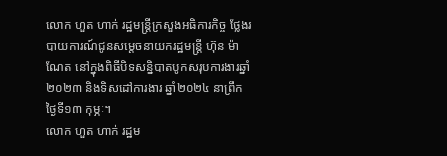លោក ហួត ហាក់ រដ្ឋមន្រ្តីក្រសួងអធិការកិច្ច ថ្លែងរបាយការណ៍ជូនសម្ដេចនាយករដ្ឋមន្រ្តី ហ៊ុន ម៉ាណែត នៅក្នុងពិធីបិទសន្និបាតបូកសរុបការងារឆ្នាំ២០២៣ និងទិសដៅការងារ ឆ្នាំ២០២៤ នាព្រឹកថ្ងៃទី១៣ កុម្ភៈ។
លោក ហួត ហាក់ រដ្ឋម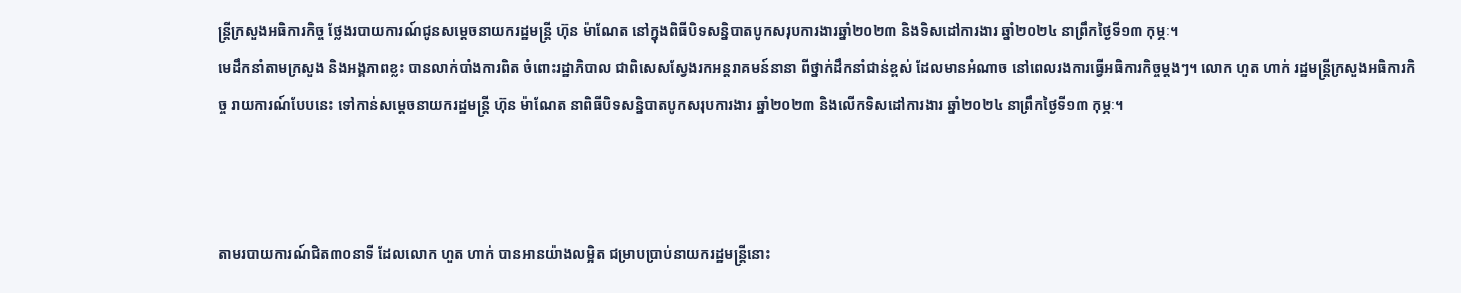ន្រ្តីក្រសួងអធិការកិច្ច ថ្លែងរបាយការណ៍ជូនសម្ដេចនាយករដ្ឋមន្រ្តី ហ៊ុន ម៉ាណែត នៅក្នុងពិធីបិទសន្និបាតបូកសរុបការងារឆ្នាំ២០២៣ និងទិសដៅការងារ ឆ្នាំ២០២៤ នាព្រឹកថ្ងៃទី១៣ កុម្ភៈ។
មេដឹកនាំតាមក្រសួង និងអង្គភាពខ្លះ បានលាក់បាំងការពិត ចំពោះរដ្ឋាភិបាល ជាពិសេសស្វែងរកអន្តរាគមន៍នានា ពីថ្នាក់ដឹកនាំជាន់ខ្ពស់ ដែលមានអំណាច នៅពេលរងការធ្វើអធិការកិច្ចម្ដងៗ។ លោក ហួត ហាក់ រដ្ឋមន្រ្តីក្រសួងអធិការកិច្ច រាយការណ៍បែបនេះ ទៅកាន់សម្ដេចនាយករដ្ឋមន្រ្តី ហ៊ុន ម៉ាណែត នាពិធីបិទសន្និបាតបូកសរុបការងារ ឆ្នាំ២០២៣ និងលើកទិសដៅការងារ ឆ្នាំ២០២៤ នាព្រឹកថ្ងៃទី១៣ កុម្ភៈ។



តាមរបាយការណ៍ជិត៣០នាទី ដែលលោក ហួត ហាក់ បានអានយ៉ាងលម្អិត ជម្រាបប្រាប់នាយករដ្ឋមន្រ្តីនោះ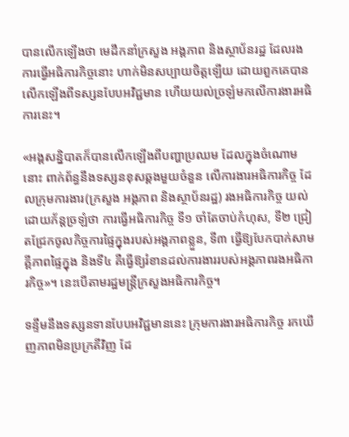បានលើកឡើងថា មេដឹកនាំក្រសួង អង្គភាព និងស្ថាប័នរដ្ឋ ដែលរងការធ្វើអធិការកិច្ចនោះ ហាក់មិនសប្បាយចិត្តឡើយ ដោយពួកគេបានលើកឡើងពីទស្សនបែបអវិជ្ជមាន ហើយយល់ច្រឡំមកលើការងារអធិការនេះ។

«អង្គសន្និបាតក៏បានលើកឡើងពីបញ្ហាប្រឈម ដែលក្នុងចំណោមនោះ ពាក់ព័ន្ធនឹងទស្សនខុសឆ្គងមួយចំនួន លើការងារអធិការកិច្ច ដែលក្រុមការងារ(ក្រសួង អង្គភាព និងស្ថាប័នរដ្ឋ) រងអធិការកិច្ច យល់ដោយភ័ន្តច្រឡំថា ការធ្វើអធិការកិច្ច ទី១ ចាំតែចាប់កំហុស, ទី២ ជ្រៀតជ្រែកចូលកិច្ចការផ្ទៃក្នុងរបស់អង្គភាពខ្លួន, ទី៣ ធ្វើឱ្យបែកបាក់សាមគ្គីភាពផ្ទៃក្នុង និងទី៤ គឺធ្វើឱ្យរំខានដល់ការងាររបស់អង្គភាពរងអធិការកិច្ច»។ នេះបើតាមរដ្ឋមន្រ្តីក្រសួងអធិការកិច្ច។

ទន្ទឹមនឹងទស្សនទានបែបអវិជ្ជមាននេះ ក្រុមការងារអធិការកិច្ច រកឃើញភាពមិនប្រក្រតីវិញ ដែ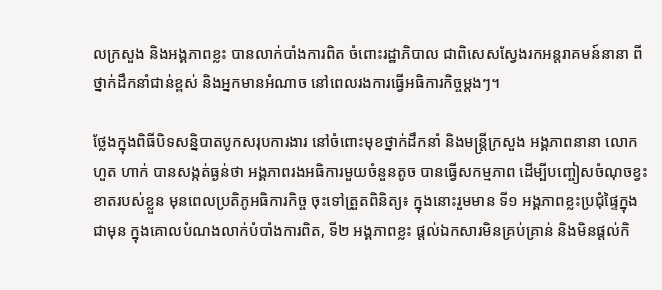លក្រសួង និងអង្គភាពខ្លះ បានលាក់បាំងការពិត ចំពោះរដ្ឋាភិបាល ជាពិសេសស្វែងរកអន្តរាគមន៍នានា ពីថ្នាក់ដឹកនាំជាន់ខ្ពស់ និងអ្នកមានអំណាច នៅពេលរងការធ្វើអធិការកិច្ចម្ដងៗ។

ថ្លែងក្នុងពិធីបិទសន្និបាតបូកសរុបការងារ នៅចំពោះមុខថ្នាក់ដឹកនាំ និងមន្ត្រីក្រសួង អង្គភាពនានា លោក ហួត ហាក់ បានសង្កត់ធ្ងន់ថា អង្គភាពរងអធិការមួយចំនួនតូច បានធ្វើសកម្មភាព ដើម្បីបញ្ចៀសចំណុចខ្វះខាតរបស់ខ្លួន មុនពេលប្រតិភូអធិការកិច្ច ចុះទៅត្រួតពិនិត្យ៖ ក្នុងនោះរួមមាន ទី១ អង្គភាពខ្លះប្រជុំផ្ទៃក្នុងជាមុន ក្នុងគោលបំណងលាក់បំបាំងការពិត, ទី២ អង្គភាពខ្លះ ផ្ដល់ឯកសារមិនគ្រប់គ្រាន់ និងមិនផ្ដល់កិ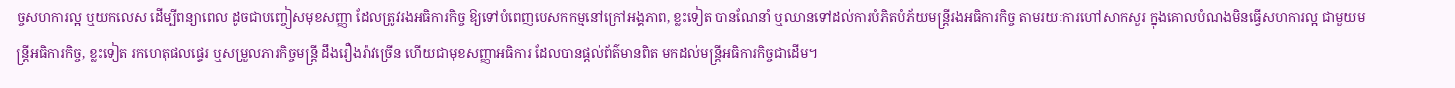ច្ចសហការល្អ ឬយកលេស ដើម្បីពន្យាពេល ដូចជាបញ្ចៀសមុខសញ្ញា ដែលត្រូវរងអធិការកិច្ច ឱ្យទៅបំពេញបេសកកម្មនៅក្រៅអង្គភាព, ខ្លះទៀត បានណែនាំ ឬឈានទៅដល់ការបំភិតបំភ័យមន្ត្រីរងអធិការកិច្ច តាមរយៈការហៅសាកសួរ ក្នុងគោលបំណងមិនធ្វើសហការល្អ ជាមួយមន្រ្តីអធិការកិច្ច, ខ្លះទៀត រកហេតុផលផ្ទេរ ឬសម្រួលភារកិច្ចមន្រ្តី ដឹងរឿងរ៉ាវច្រើន ហើយជាមុខសញ្ញាអធិការ ដែលបានផ្ដល់ព័ត៌មានពិត មកដល់មន្រ្តីអធិការកិច្ចជាដើម។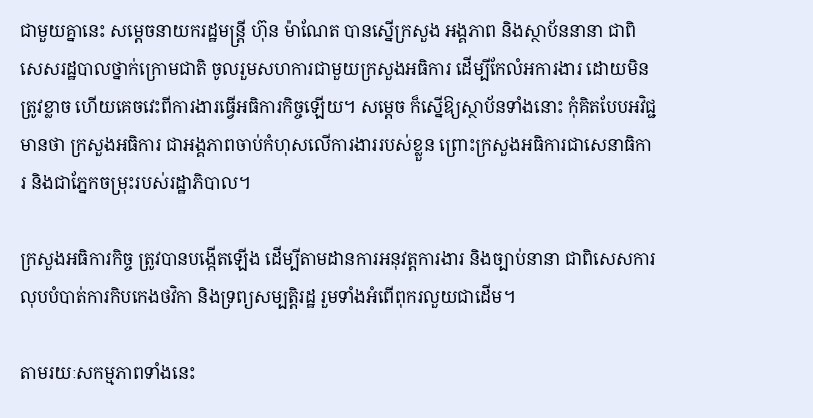ជាមួយគ្នានេះ សម្តេចនាយករដ្ឋមន្រ្តី ហ៊ុន ម៉ាណែត បានស្នើក្រសួង អង្គភាព និងស្ថាប័ននានា ជាពិសេសរដ្ឋបាលថ្នាក់ក្រោមជាតិ ចូលរួមសហការជាមួយក្រសួងអធិការ ដើម្បីកែលំអការងារ ដោយមិនត្រូវខ្លាច ហើយគេចវេះពីការងារធ្វើអធិការកិច្ចឡើយ។ សម្ដេច ក៏ស្នើឱ្យស្ថាប័នទាំងនោះ កុំគិតបែបអវិជ្ជមានថា ក្រសួងអធិការ ជាអង្គភាពចាប់កំហុសលើការងាររបស់ខ្លួន ព្រោះក្រសួងអធិការជាសេនាធិការ និងជាភ្នែកចម្រុះរបស់រដ្ឋាភិបាល។

ក្រសួងអធិការកិច្ច ត្រូវបានបង្កើតឡើង ដើម្បីតាមដានការអនុវត្តការងារ និងច្បាប់នានា ជាពិសេសការលុបបំបាត់ការកិបកេងថវិកា និងទ្រព្យសម្បត្តិរដ្ឋ រួមទាំងអំពើពុករលួយជាដើម។

តាមរយៈសកម្មភាពទាំងនេះ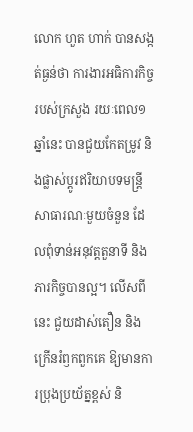លោក ហួត ហាក់ បានសង្កត់ធ្ងន់ថា ការងារអធិការកិច្ចរបស់ក្រសួង រយៈពេល១ឆ្នាំនេះ បានជួយកែតម្រូវ និងផ្លាស់ប្តូរឥរិយាបទមន្រ្តីសាធារណៈមួយចំនួន ដែលពុំទាន់អនុវត្តតួនាទី និងភារកិច្ចបានល្អ។ លើសពីនេះ ជួយដាស់តឿន និងក្រើនរំឭកពួកគេ ឱ្យមានការប្រុងប្រយ័ត្នខ្ពស់ និ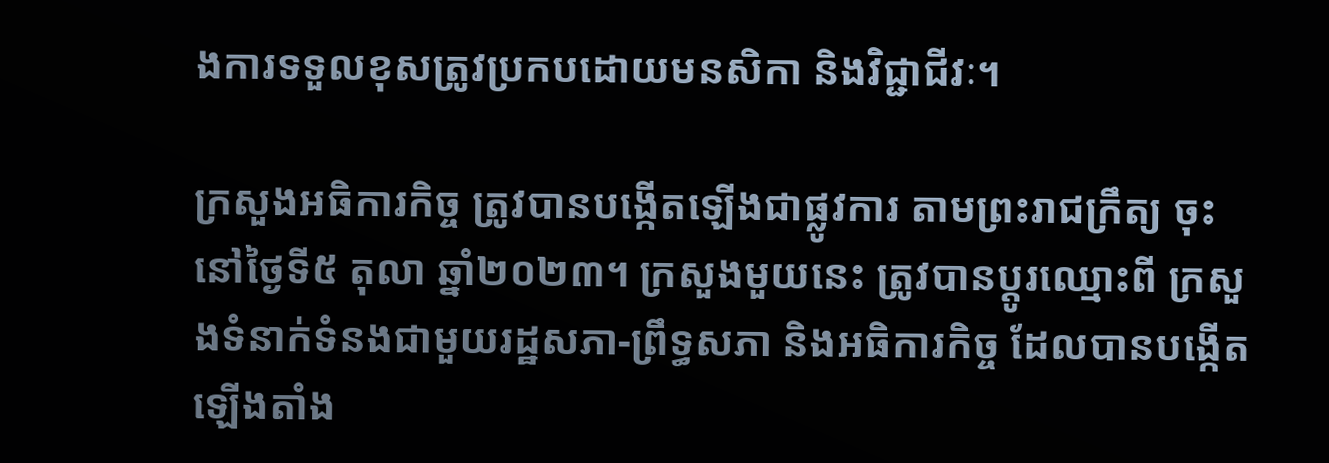ងការទទួលខុសត្រូវប្រកបដោយមនសិកា និងវិជ្ជាជីវៈ។

ក្រសួងអធិការកិច្ច ត្រូវបានបង្កើតឡើងជាផ្លូវការ តាមព្រះរាជក្រឹត្យ ចុះនៅថ្ងៃទី៥ តុលា ឆ្នាំ២០២៣។ ក្រសួងមួយនេះ ត្រូវបានប្ដូរឈ្មោះពី ក្រសួងទំនាក់ទំនងជាមួយរដ្ឋសភា-ព្រឹទ្ធសភា និងអធិការកិច្ច ដែលបានបង្កើតឡើងតាំង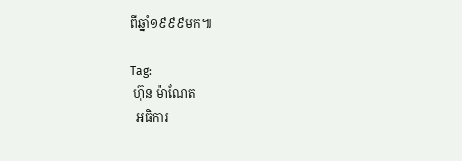ពីឆ្នាំ១៩៩៩មក៕

Tag:
 ហ៊ុន ម៉ាណែត
  អធិការ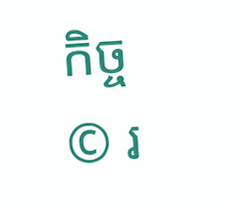កិច្ច
© រ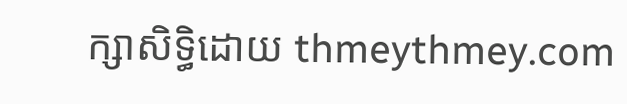ក្សាសិទ្ធិដោយ thmeythmey.com